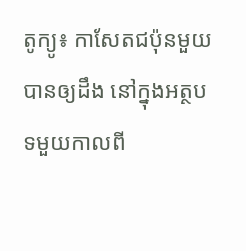តូក្យូ៖ កាសែតជប៉ុនមួយបានឲ្យដឹង នៅក្នុងអត្ថបទមួយកាលពី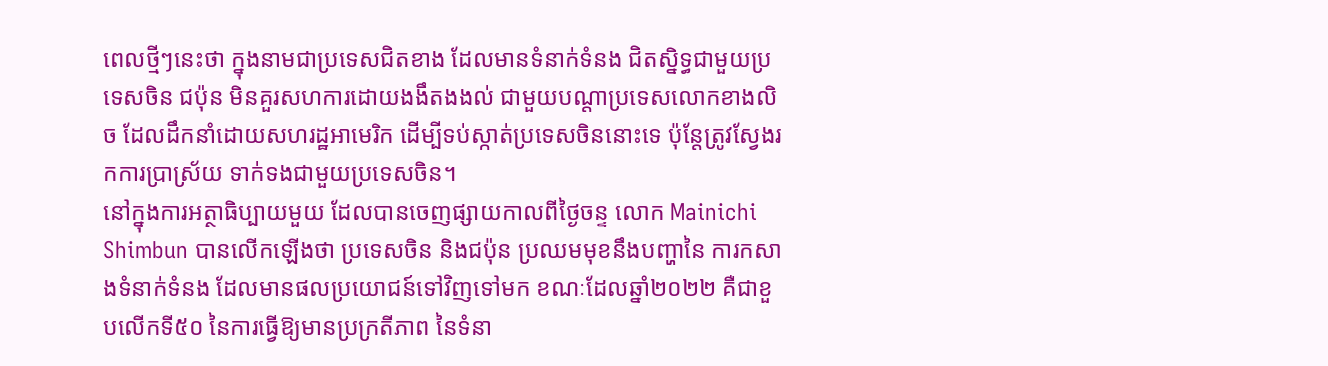ពេលថ្មីៗនេះថា ក្នុងនាមជាប្រទេសជិតខាង ដែលមានទំនាក់ទំនង ជិតស្និទ្ធជាមួយប្រទេសចិន ជប៉ុន មិនគួរសហការដោយងងឹតងងល់ ជាមួយបណ្តាប្រទេសលោកខាងលិច ដែលដឹកនាំដោយសហរដ្ឋអាមេរិក ដើម្បីទប់ស្កាត់ប្រទេសចិននោះទេ ប៉ុន្តែត្រូវស្វែងរកការប្រាស្រ័យ ទាក់ទងជាមួយប្រទេសចិន។
នៅក្នុងការអត្ថាធិប្បាយមួយ ដែលបានចេញផ្សាយកាលពីថ្ងៃចន្ទ លោក Mainichi Shimbun បានលើកឡើងថា ប្រទេសចិន និងជប៉ុន ប្រឈមមុខនឹងបញ្ហានៃ ការកសាងទំនាក់ទំនង ដែលមានផលប្រយោជន៍ទៅវិញទៅមក ខណៈដែលឆ្នាំ២០២២ គឺជាខួបលើកទី៥០ នៃការធ្វើឱ្យមានប្រក្រតីភាព នៃទំនា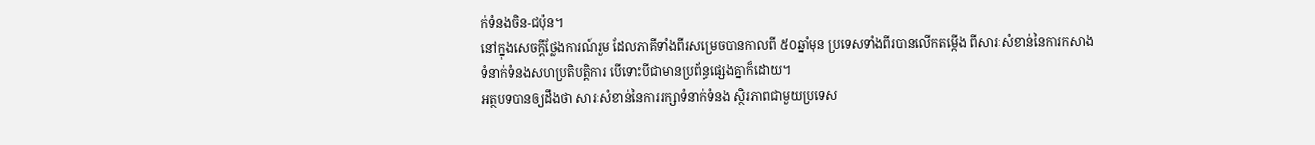ក់ទំនងចិន-ជប៉ុន។
នៅក្នុងសេចក្តីថ្លែងការណ៍រួម ដែលភាគីទាំងពីរសម្រេចបានកាលពី ៥០ឆ្នាំមុន ប្រទេសទាំងពីរបានលើកតម្កើង ពីសារៈសំខាន់នៃការកសាង ទំនាក់ទំនងសហប្រតិបត្តិការ បើទោះបីជាមានប្រព័ន្ធផ្សេងគ្នាក៏ដោយ។
អត្ថបទបានឲ្យដឹងថា សារៈសំខាន់នៃការរក្សាទំនាក់ទំនង ស្ថិរភាពជាមួយប្រទេស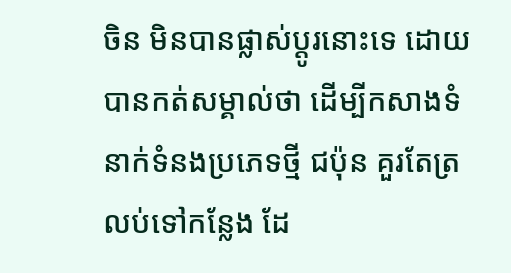ចិន មិនបានផ្លាស់ប្តូរនោះទេ ដោយបានកត់សម្គាល់ថា ដើម្បីកសាងទំនាក់ទំនងប្រភេទថ្មី ជប៉ុន គួរតែត្រលប់ទៅកន្លែង ដែ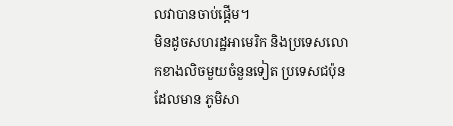លវាបានចាប់ផ្តើម។
មិនដូចសហរដ្ឋអាមេរិក និងប្រទេសលោកខាងលិចមួយចំនួនទៀត ប្រទេសជប៉ុនដែលមាន ភូមិសា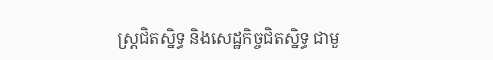ស្ត្រជិតស្និទ្ធ និងសេដ្ឋកិច្ចជិតស្និទ្ធ ជាមួ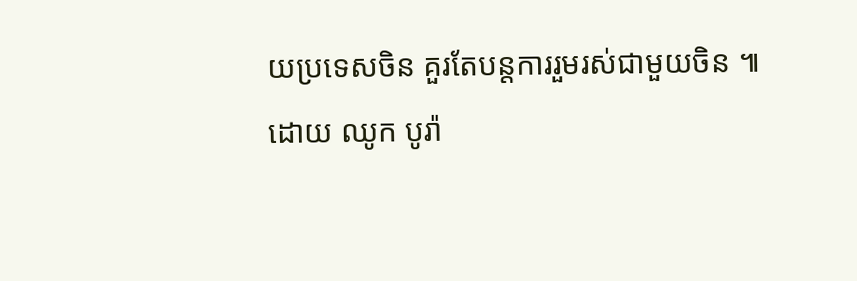យប្រទេសចិន គួរតែបន្តការរួមរស់ជាមួយចិន ៕
ដោយ ឈូក បូរ៉ា